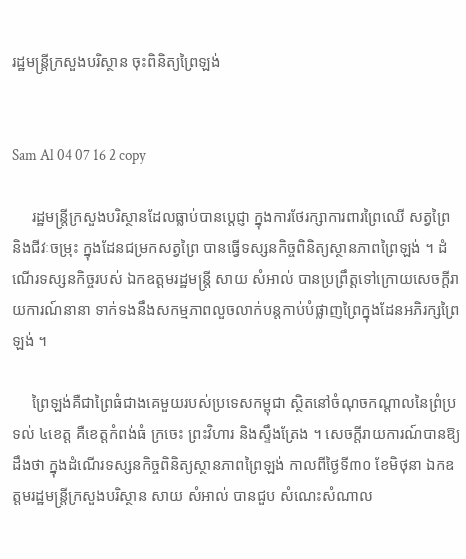រដ្ឋមន្ត្រីក្រសួងបរិស្ថាន ចុះពិនិត្យព្រៃឡង់


Sam Al 04 07 16 2 copy

     រដ្ឋមន្ត្រីក្រសួងបរិស្ថានដែលធ្លាប់បានប្តេជ្ញា ក្នុងការថែរក្សាការពារព្រៃឈើ សត្វព្រៃ និងជីវៈចម្រុះ ក្នុងដែនជម្រកសត្វព្រៃ បានធ្វើទស្សនកិច្ចពិនិត្យស្ថានភាពព្រៃឡង់ ។ ដំណើរទស្សនកិច្ចរបស់ ឯកឧត្តមរដ្ឋមន្ត្រី សាយ សំអាល់ បានប្រព្រឹត្តទៅក្រោយសេចក្តីរាយការណ៍នានា ទាក់ទងនឹងសកម្មភាពលួចលាក់បន្តកាប់បំផ្លាញព្រៃក្នុងដែនអភិរក្សព្រៃឡង់ ។

     ព្រៃឡង់គឺជាព្រៃធំជាងគេមួយរបស់ប្រទេសកម្ពុជា ស្ថិតនៅចំណុចកណ្តាលនៃព្រំប្រទល់ ៤ខេត្ត គឺខេត្តកំពង់ធំ ក្រចេះ ព្រះវិហារ និងស្ទឹងត្រែង ។ សេចក្តីរាយការណ៍បានឱ្យដឹងថា ក្នុងដំណើរទស្សនកិច្ចពិនិត្យស្ថានភាពព្រៃឡង់ កាលពីថ្ងៃទី៣០ ខែមិថុនា ឯកឧត្តមរដ្ឋមន្រ្តីក្រសួងបរិស្ថាន សាយ សំអាល់ បានជួប សំណេះសំណាល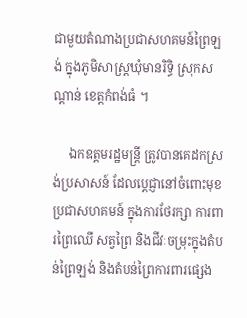ជាមួយតំណាងប្រជាសហគមន៍ព្រៃឡង់ ក្នុងភូមិសាស្រ្តឃុំមានរិទ្ធិ ស្រុកសណ្តាន់ ខេត្តកំពង់ធំ ។

     ឯកឧត្តមរដ្ឋមន្ត្រី ត្រូវបានគេដកស្រង់ប្រសាសន៍ ដែលប្តេជ្ញានៅចំពោះមុខប្រជាសហគមន៍ ក្នុងការថែរក្សា ការពារព្រៃឈើ សត្វព្រៃ និងជីវៈចម្រុះក្នុងតំបន់ព្រៃឡង់ និងតំបន់ព្រៃការពារផ្សេង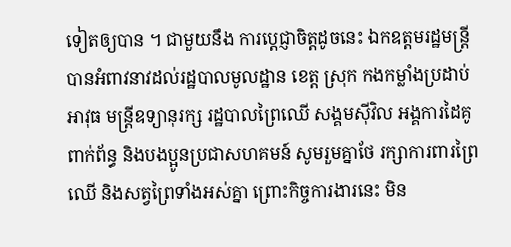ទៀតឲ្យបាន ។ ជាមួយនឹង ការប្តេជ្ញាចិត្តដូចនេះ ឯកឧត្តមរដ្ឋមន្រ្តីបានអំពាវនាវដល់រដ្ឋបាលមូលដ្ឋាន ខេត្ត ស្រុក កងកម្លាំងប្រដាប់អាវុធ មន្រ្តីឧទ្យានុរក្ស រដ្ឋបាលព្រៃឈើ សង្គមស៊ីវិល អង្គការដៃគូពាក់ព័ន្ធ និងបងប្អូនប្រជាសហគមន៍ សូមរួមគ្នាថែ រក្សាការពារព្រៃឈើ និងសត្វព្រៃទាំងអស់គ្នា ព្រោះកិច្ចការងារនេះ មិន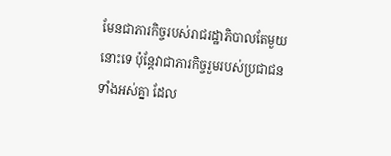មែនជាភារកិច្ចរបស់រាជរដ្ឋាភិបាលតែមួយ នោះទេ ប៉ុន្តែវាជាភារកិច្ចរួមរបស់ប្រជាជនទាំងអស់គ្នា ដែល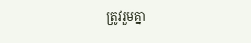ត្រូវរួមគ្នា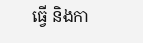ធ្វើ និងកា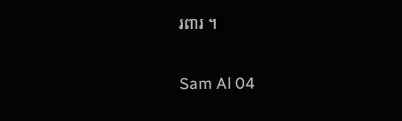រពារ ។

Sam Al 04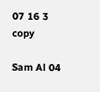07 16 3 copy

Sam Al 04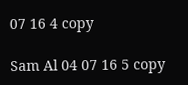07 16 4 copy

Sam Al 04 07 16 5 copy